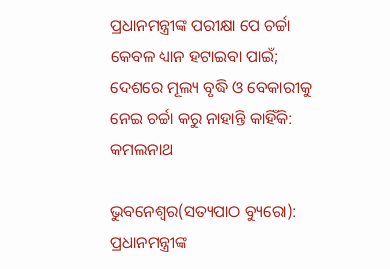ପ୍ରଧାନମନ୍ତ୍ରୀଙ୍କ ପରୀକ୍ଷା ପେ ଚର୍ଚ୍ଚା କେବଳ ଧ୍ୟାନ ହଟାଇବା ପାଇଁ; ଦେଶରେ ମୂଲ୍ୟ ବୃଦ୍ଧି ଓ ବେକାରୀକୁ ନେଇ ଚର୍ଚ୍ଚା କରୁ ନାହାନ୍ତି କାହିଁକି: କମଲନାଥ

ଭୁବନେଶ୍ୱର(ସତ୍ୟପାଠ ବ୍ୟୁରୋ): ପ୍ରଧାନମନ୍ତ୍ରୀଙ୍କ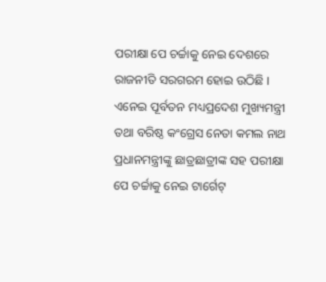ପରୀକ୍ଷା ପେ ଚର୍ଚ୍ଚାକୁ ନେଇ ଦେଶରେ ରାଜନୀତି ସରଗରମ ହୋଇ ଉଠିଛି । ଏନେଇ ପୂର୍ବତନ ମଧ୍ୟପ୍ରଦେଶ ମୁଖ୍ୟମନ୍ତ୍ରୀ ତଥା ବରିଷ୍ଠ କଂଗ୍ରେସ ନେତା କମଲ ନାଥ ପ୍ରଧାନମନ୍ତ୍ରୀଙ୍କୁ ଛାତ୍ରଛାତ୍ରୀଙ୍କ ସହ ପରୀକ୍ଷା ପେ ଚର୍ଚ୍ଚାକୁ ନେଇ ଟାର୍ଗେଟ୍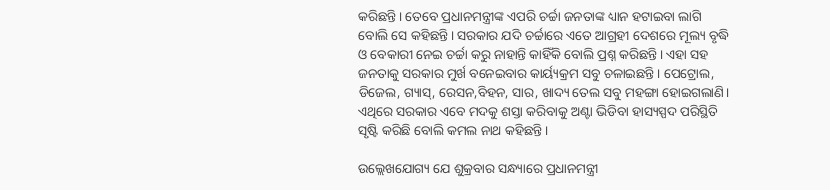କରିଛନ୍ତି। ତେବେ ପ୍ରଧାନମନ୍ତ୍ରୀଙ୍କ ଏପରି ଚର୍ଚ୍ଚା ଜନତାଙ୍କ ଧ୍ୟାନ ହଟାଇବା ଲାଗି ବୋଲି ସେ କହିଛନ୍ତି। ସରକାର ଯଦି ଚର୍ଚ୍ଚାରେ ଏତେ ଆଗ୍ରହୀ ଦେଶରେ ମୂଲ୍ୟ ବୃଦ୍ଧି ଓ ବେକାରୀ ନେଇ ଚର୍ଚ୍ଚା କରୁ ନାହାନ୍ତି କାହିଁକି ବୋଲି ପ୍ରଶ୍ନ କରିଛନ୍ତି। ଏହା ସହ ଜନତାକୁ ସରକାର ମୁର୍ଖ ବନେଇବାର କାର୍ୟ୍ୟକ୍ରମ ସବୁ ଚଳାଇଛନ୍ତି। ପେଟ୍ରୋଲ, ଡିଜେଲ, ଗ୍ୟାସ୍, ରେସନ,ବିହନ, ସାର, ଖାଦ୍ୟ ତେଲ ସବୁ ମହଙ୍ଗା ହୋଇଗଲାଣି। ଏଥିରେ ସରକାର ଏବେ ମଦକୁ ଶସ୍ତା କରିବାକୁ ଅଣ୍ଟା ଭିଡିବା ହାସ୍ୟସ୍ପଦ ପରିସ୍ଥିତି ସୃଷ୍ଟି କରିଛି ବୋଲି କମଲ ନାଥ କହିଛନ୍ତି।

ଉଲ୍ଲେଖଯୋଗ୍ୟ ଯେ ଶୁକ୍ରବାର ସନ୍ଧ୍ୟାରେ ପ୍ରଧାନମନ୍ତ୍ରୀ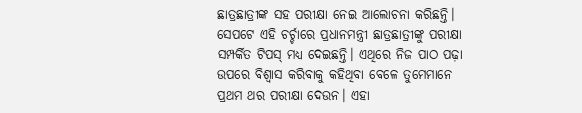ଛାତ୍ରଛାତ୍ରୀଙ୍କ ସହ ପରୀକ୍ଷା ନେଇ ଆଲୋଚନା କରିଛନ୍ତି। ସେପଟେ ଏହି ଚର୍ଚ୍ଚାରେ ପ୍ରଧାନମନ୍ତ୍ରୀ ଛାତ୍ରଛାତ୍ରୀଙ୍କୁ ପରୀକ୍ଷା ସମ୍ପର୍କିତ ଟିପସ୍ ମଧ୍ୟ ଦେଇଛନ୍ତି। ଏଥିରେ ନିଜ ପାଠ ପଢ଼ା ଉପରେ ବିଶ୍ୱାସ କରିବାକୁ କହିଥିବା ବେଳେ ତୁମେମାନେ ପ୍ରଥମ ଥର ପରୀକ୍ଷା ଦେଉନ। ଏହା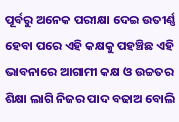ପୂର୍ବରୁ ଅନେକ ପରୀକ୍ଷା ଦେଇ ଉତୀର୍ଣ୍ଣ ହେବା ପରେ ଏହି କକ୍ଷକୁ ପହଞ୍ଚିଛ ଏହି ଭାବନାରେ ଆଗାମୀ କକ୍ଷ ଓ ଉଚ୍ଚତର ଶିକ୍ଷା ଲାଗି ନିଜର ପାଦ ବଢାଅ ବୋଲି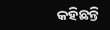କହିଛନ୍ତି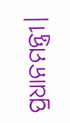ପ୍ରଧାନମନ୍ତ୍ରୀ।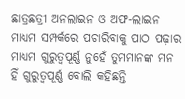ଛାତ୍ରଛତ୍ରୀ ଅନଲାଇନ ଓ ଅଫ-ଲାଇନ ମାଧ୍ୟମ ସମ୍ପର୍କରେ ପଚାରିବାକୁ ପାଠ ପଢ଼ାର ମାଧ୍ୟମ ଗୁରୁତ୍ୱପୂର୍ଣ୍ଣ ନୁହେଁ ତୁମମାନଙ୍କ ମନ ହିଁ ଗୁରୁତ୍ୱପୂର୍ଣ୍ଣ ବୋଲି କହିଛନ୍ତି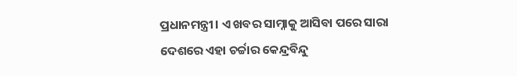ପ୍ରଧାନମନ୍ତ୍ରୀ। ଏ ଖବର ସାମ୍ନାକୁ ଆସିବା ପରେ ସାରା ଦେଶରେ ଏହା ଚର୍ଚ୍ଚାର କେନ୍ଦ୍ରବିନ୍ଦୁ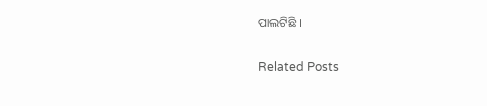ପାଲଟିଛି ।

Related Posts